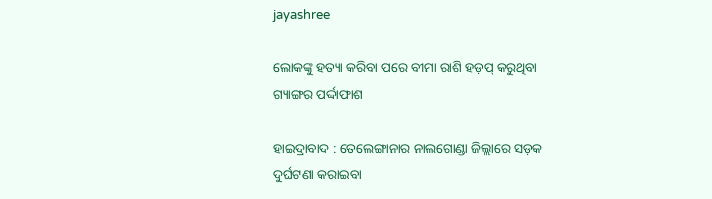jayashree

ଲୋକଙ୍କୁ ହତ୍ୟା କରିବା ପରେ ବୀମା ରାଶି ହଡ଼ପ୍‌ କରୁଥିବା ଗ୍ୟାଙ୍ଗର ପ‌ର୍ଦ୍ଦାଫାଶ

ହାଇଦ୍ରାବାଦ : ତେଲେଙ୍ଗାନାର ନାଲଗୋଣ୍ଡା ଜିଲ୍ଲାରେ ସଡ଼କ ଦୁର୍ଘଟଣା କରାଇବା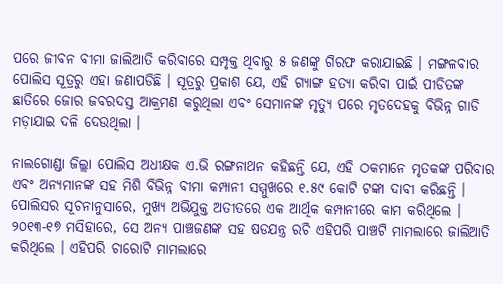ପରେ ଜୀବନ ବୀମା ଜାଲିଆତି କରିବାରେ ସମ୍ପୃକ୍ତ ଥିବାରୁ ୫ ଜଣଙ୍କୁ ଗିରଫ କରାଯାଇଛି । ମଙ୍ଗଳବାର ପୋଲିସ ସୂତ୍ରରୁ ଏହା ଜଣାପଡିଛି । ସୂତ୍ରରୁ ପ୍ରକାଶ ଯେ, ଏହି ଗ୍ୟାଙ୍ଗ ହତ୍ୟା କରିବା ପାଇଁ ପୀଡିତଙ୍କ ଛାତିରେ ଜୋର ଜବରଦସ୍ତ ଆକ୍ରମଣ କରୁଥିଲା ଏବଂ ସେମାନଙ୍କ ମୃତ୍ୟୁ ପରେ ମୃତଦେହକୁ ବିଭିନ୍ନ ଗାଡି ମଡ଼ାଯାଇ ଦଳି ଦେଉଥିଲା ।

ନାଲଗୋଣ୍ଡା ଜିଲ୍ଲା ପୋଲିସ ଅଧୀକ୍ଷକ ଏ.ଭି ରଙ୍ଗନାଥନ କହିଛନ୍ତି ଯେ, ଏହି ଠକମାନେ ମୃତକଙ୍କ ପରିବାର ଏବଂ ଅନ୍ୟମାନଙ୍କ ସହ ମିଶି ବିଭିନ୍ନ ବୀମା କମ୍ପାନୀ ସମ୍ମୁଖରେ ୧.୫୯ କୋଟି ଟଙ୍କା ଦାବୀ କରିଛନ୍ତି । ପୋଲିସର ସୂଚନାନୁସାରେ, ମୁଖ୍ୟ ଅଭିଯୁକ୍ତ ଅତୀତରେ ଏକ ଆର୍ଥିକ କମ୍ପାନୀରେ କାମ କରିଥିଲେ । ୨୦୧୩-୧୭ ମସିହାରେ, ସେ ଅନ୍ୟ ପାଞ୍ଚଜଣଙ୍କ ସହ ଷଡଯନ୍ତ୍ର ରଚି ଏହିପରି ପାଞ୍ଚଟି ମାମଲାରେ ଜାଲିଆତି କରିଥିଲେ । ଏହିପରି ଚାରୋଟି ମାମଲାରେ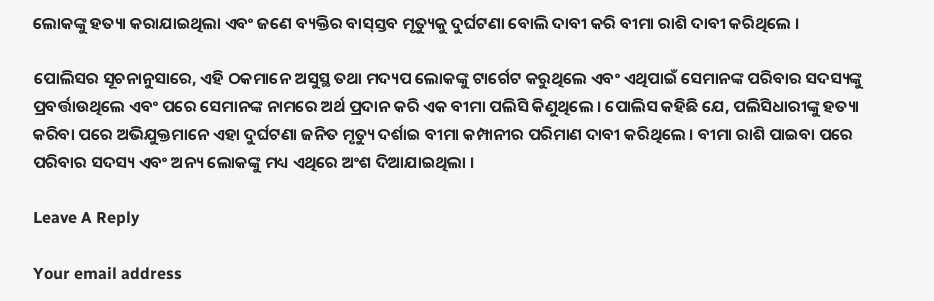ଲୋକଙ୍କୁ ହତ୍ୟା କରାଯାଇଥିଲା ଏବଂ ଜଣେ ବ୍ୟକ୍ତିର ବାସ୍‌ସ୍ତବ ମୃତ୍ୟୁକୁ ଦୁର୍ଘଟଣା ବୋଲି ଦାବୀ କରି ବୀମା ରାଶି ଦାବୀ କରିଥିଲେ ।

ପୋଲିସର ସୂଚନାନୁସାରେ, ଏହି ଠକମାନେ ଅସୁସ୍ଥ ତଥା ମଦ୍ୟପ ଲୋକଙ୍କୁ ଟାର୍ଗେଟ କରୁଥିଲେ ଏବଂ ଏଥିପାଇଁ ସେମାନଙ୍କ ପରିବାର ସଦସ୍ୟଙ୍କୁ ପ୍ରବର୍ତ୍ତାଉଥିଲେ ଏବଂ ପରେ ସେମାନଙ୍କ ନାମରେ ଅର୍ଥ ପ୍ରଦାନ କରି ଏକ ବୀମା ପଲିସି କିଣୁଥିଲେ । ପୋଲିସ କହିଛି ଯେ, ପଲିସିଧାରୀଙ୍କୁ ହତ୍ୟା କରିବା ପରେ ଅଭିଯୁକ୍ତମାନେ ଏହା ଦୁର୍ଘଟଣା ଜନିତ ମୃତ୍ୟୁ ଦର୍ଶାଇ ବୀମା କମ୍ପାନୀର ପରିମାଣ ଦାବୀ କରିଥିଲେ । ବୀମା ରାଶି ପାଇବା ପରେ ପରିବାର ସଦସ୍ୟ ଏବଂ ଅନ୍ୟ ଲୋକଙ୍କୁ ମଧ୍ୟ ଏଥିରେ ଅଂଶ ଦିଆଯାଇଥିଲା ।

Leave A Reply

Your email address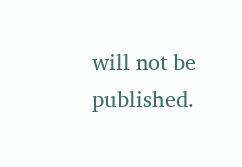will not be published.